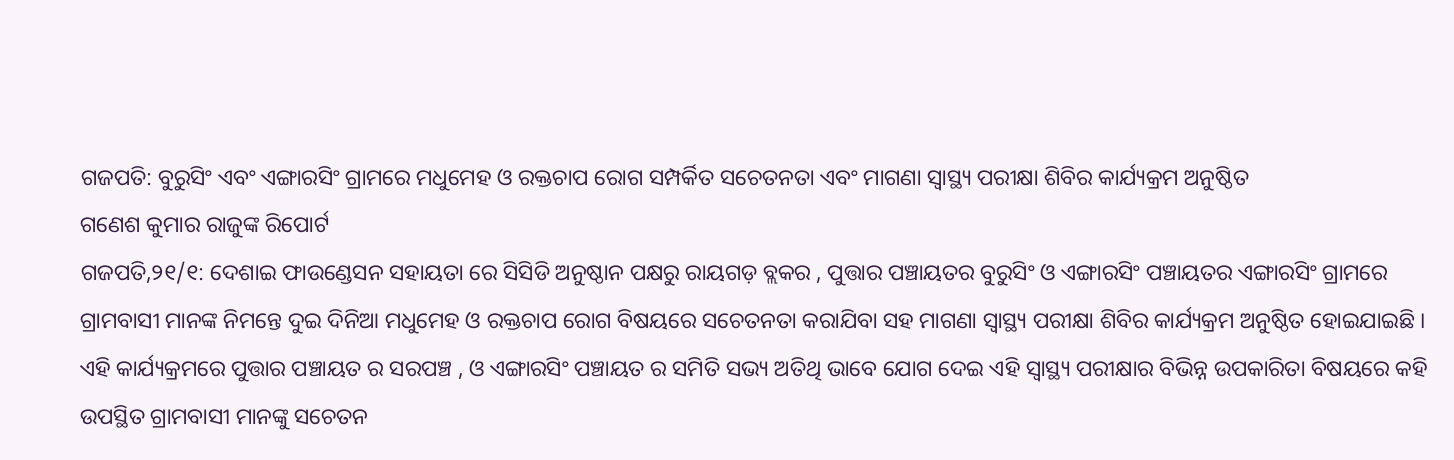ଗଜପତି: ବୁରୁସିଂ ଏବଂ ଏଙ୍ଗାରସିଂ ଗ୍ରାମରେ ମଧୁମେହ ଓ ରକ୍ତଚାପ ରୋଗ ସମ୍ପର୍କିତ ସଚେତନତା ଏବଂ ମାଗଣା ସ୍ୱାସ୍ଥ୍ୟ ପରୀକ୍ଷା ଶିବିର କାର୍ଯ୍ୟକ୍ରମ ଅନୁଷ୍ଠିତ
ଗଣେଶ କୁମାର ରାଜୁଙ୍କ ରିପୋର୍ଟ
ଗଜପତି,୨୧/୧: ଦେଶାଇ ଫାଉଣ୍ଡେସନ ସହାୟତା ରେ ସିସିଡି ଅନୁଷ୍ଠାନ ପକ୍ଷରୁ ରାୟଗଡ଼ ବ୍ଲକର , ପୁତ୍ତାର ପଞ୍ଚାୟତର ବୁରୁସିଂ ଓ ଏଙ୍ଗାରସିଂ ପଞ୍ଚାୟତର ଏଙ୍ଗାରସିଂ ଗ୍ରାମରେ ଗ୍ରାମବାସୀ ମାନଙ୍କ ନିମନ୍ତେ ଦୁଇ ଦିନିଆ ମଧୁମେହ ଓ ରକ୍ତଚାପ ରୋଗ ବିଷୟରେ ସଚେତନତା କରାଯିବା ସହ ମାଗଣା ସ୍ୱାସ୍ଥ୍ୟ ପରୀକ୍ଷା ଶିବିର କାର୍ଯ୍ୟକ୍ରମ ଅନୁଷ୍ଠିତ ହୋଇଯାଇଛି ।
ଏହି କାର୍ଯ୍ୟକ୍ରମରେ ପୁତ୍ତାର ପଞ୍ଚାୟତ ର ସରପଞ୍ଚ , ଓ ଏଙ୍ଗାରସିଂ ପଞ୍ଚାୟତ ର ସମିତି ସଭ୍ୟ ଅତିଥି ଭାବେ ଯୋଗ ଦେଇ ଏହି ସ୍ୱାସ୍ଥ୍ୟ ପରୀକ୍ଷାର ବିଭିନ୍ନ ଉପକାରିତା ବିଷୟରେ କହି ଉପସ୍ଥିତ ଗ୍ରାମବାସୀ ମାନଙ୍କୁ ସଚେତନ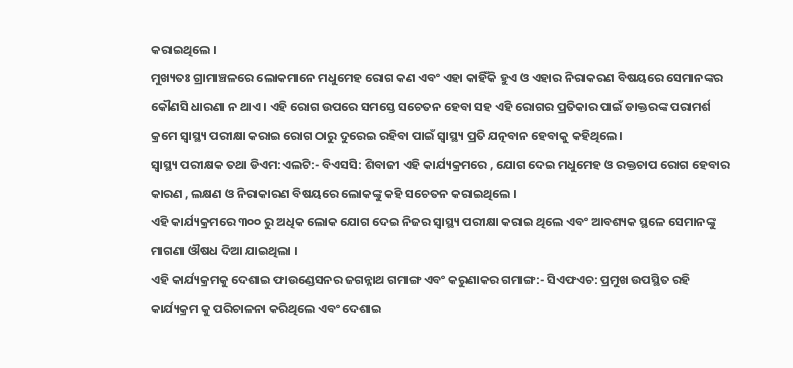କରାଇଥିଲେ ।
ମୁଖ୍ୟତଃ ଗ୍ରାମାଞ୍ଚଳରେ ଲୋକମାନେ ମଧୁମେହ ରୋଗ କଣ ଏବଂ ଏହା କାହିଁକି ହୁଏ ଓ ଏହାର ନିରାକରଣ ବିଷୟରେ ସେମାନଙ୍କର କୌଣସି ଧାରଣା ନ ଥାଏ । ଏହି ରୋଗ ଉପରେ ସମସ୍ତେ ସଚେତନ ହେବା ସହ ଏହି ରୋଗର ପ୍ରତିକାର ପାଇଁ ଡାକ୍ତରଙ୍କ ପରାମର୍ଶ କ୍ରମେ ସ୍ୱାସ୍ଥ୍ୟ ପରୀକ୍ଷା କରାଇ ରୋଗ ଠାରୁ ଦୁରେଇ ରହିବା ପାଇଁ ସ୍ୱାସ୍ଥ୍ୟ ପ୍ରତି ଯତ୍ନବାନ ହେବାକୁ କହିଥିଲେ।
ସ୍ୱାସ୍ଥ୍ୟ ପରୀକ୍ଷକ ତଥା ଡିଏମ:ଏଲଟି:- ବିଏସସି: ଶିବାଜୀ ଏହି କାର୍ଯ୍ୟକ୍ରମରେ , ଯୋଗ ଦେଇ ମଧୁମେହ ଓ ରକ୍ତଚାପ ରୋଗ ହେବାର କାରଣ , ଲକ୍ଷଣ ଓ ନିରାକାରଣ ବିଷୟରେ ଲୋକଙ୍କୁ କହି ସଚେତନ କରାଇଥିଲେ ।
ଏହି କାର୍ଯ୍ୟକ୍ରମରେ ୩୦୦ ରୁ ଅଧିକ ଲୋକ ଯୋଗ ଦେଇ ନିଜର ସ୍ୱାସ୍ଥ୍ୟ ପରୀକ୍ଷା କରାଇ ଥିଲେ ଏବଂ ଆବଶ୍ୟକ ସ୍ଥଳେ ସେମାନଙ୍କୁ ମାଗଣା ଔଷଧ ଦିଆ ଯାଇଥିଲା ।
ଏହି କାର୍ଯ୍ୟକ୍ରମକୁ ଦେଶାଇ ଫାଉଣ୍ଡେସନର ଜଗନ୍ନାଥ ଗମାଙ୍ଗ ଏବଂ କରୁଣାକର ଗମାଙ୍ଗ:- ସିଏଫଏଚ: ପ୍ରମୁଖ ଉପସ୍ଥିତ ରହି କାର୍ଯ୍ୟକ୍ରମ କୁ ପରିଚାଳନା କରିଥିଲେ ଏବଂ ଦେଶାଇ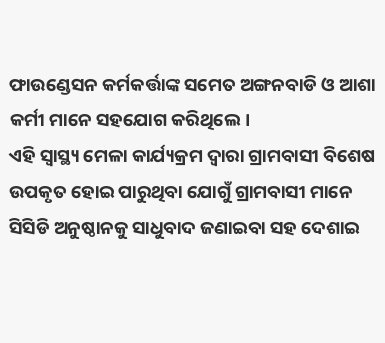ଫାଉଣ୍ଡେସନ କର୍ମକର୍ତ୍ତାଙ୍କ ସମେତ ଅଙ୍ଗନବାଡି ଓ ଆଶା କର୍ମୀ ମାନେ ସହଯୋଗ କରିଥିଲେ।
ଏହି ସ୍ୱାସ୍ଥ୍ୟ ମେଳା କାର୍ଯ୍ୟକ୍ରମ ଦ୍ଵାରା ଗ୍ରାମବାସୀ ବିଶେଷ ଉପକୃତ ହୋଇ ପାରୁଥିବା ଯୋଗୁଁ ଗ୍ରାମବାସୀ ମାନେ ସିସିଡି ଅନୁଷ୍ଠାନକୁ ସାଧୁବାଦ ଜଣାଇବା ସହ ଦେଶାଇ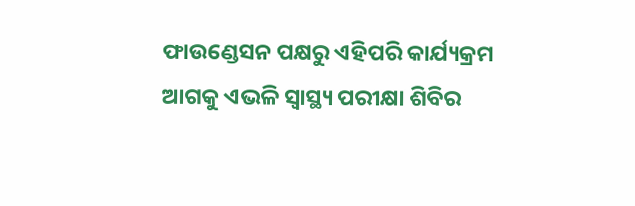ଫାଉଣ୍ଡେସନ ପକ୍ଷରୁ ଏହିପରି କାର୍ଯ୍ୟକ୍ରମ ଆଗକୁ ଏଭଳି ସ୍ୱାସ୍ଥ୍ୟ ପରୀକ୍ଷା ଶିବିର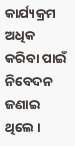କାର୍ଯ୍ୟକ୍ରମ ଅଧିକ କରିବା ପାଇଁ ନିବେଦନ ଜଣାଇ ଥିଲେ ।